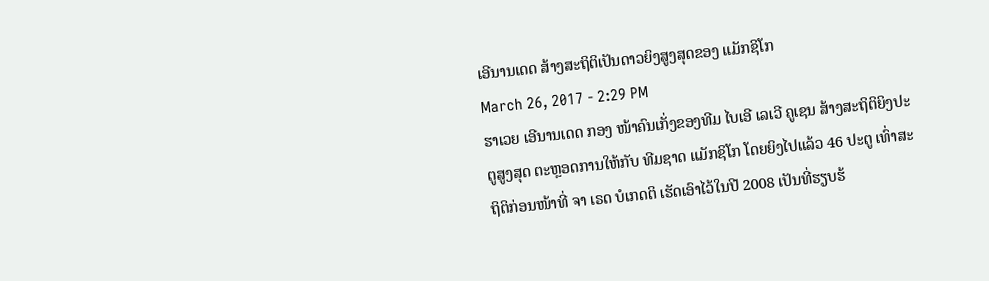ເອີນານເດດ ສ້າງສະຖິຕິເປັນດາວຍິງສູງສຸດຂອງ ແມັກຊິໂກ
March 26, 2017 - 2:29 PM
ຮາເວຍ ເອີນານເດດ ກອງ ໜ້າຄົນເກັ່ງຂອງທີມ ໄບເອີ ເລເວີ ຄູເຊນ ສ້າງສະຖິຕິຍິງປະຕູສູງສຸດ ຕະຫຼອດການໃຫ້ກັບ ທີມຊາດ ແມັກຊິໂກ ໂດຍຍິງໄປແລ້ວ 46 ປະຕູ ເທົ່າສະຖິຕິກ່ອນໜ້າທີ່ ຈາ ເຣດ ບໍເກດຕິ ເຮັດເອົາໄວ້ໃນປີ 2008 ເປັນທີ່ຮຽບຮ້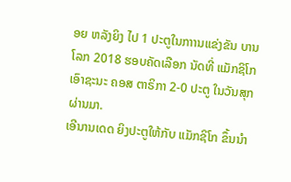ອຍ ຫລັງຍິງ ໄປ 1 ປະຕູໃນກາານແຂ່ງຂັນ ບານໂລກ 2018 ຮອບຄັດເລືອກ ນັດທີ່ ແມັກຊິໂກ ເອົາຊະນະ ຄອສ ຕາຣິກາ 2-0 ປະຕູ ໃນວັນສຸກ ຜ່ານມາ.
ເອີນານເດດ ຍິງປະຕູໃຫ້ກັບ ແມັກຊິໂກ ຂຶ້ນນຳ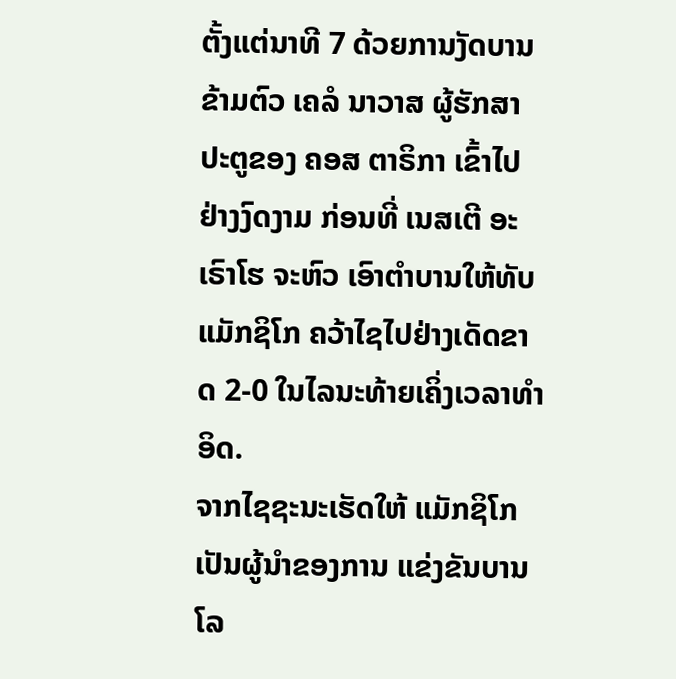ຕັ້ງແຕ່ນາທີ 7 ດ້ວຍການງັດບານຂ້າມຕົວ ເຄລໍ ນາວາສ ຜູ້ຮັກສາປະຕູຂອງ ຄອສ ຕາຣິກາ ເຂົ້າໄປຢ່າງງົດງາມ ກ່ອນທີ່ ເນສເຕີ ອະເຣົາໂຮ ຈະຫົວ ເອົາຕຳບານໃຫ້ທັບ ແມັກຊິໂກ ຄວ້າໄຊໄປຢ່າງເດັດຂາດ 2-0 ໃນໄລນະທ້າຍເຄິ່ງເວລາທຳອິດ.
ຈາກໄຊຊະນະເຮັດໃຫ້ ແມັກຊິໂກ ເປັນຜູ້ນຳຂອງການ ແຂ່ງຂັນບານໂລ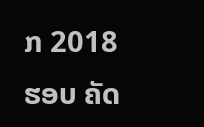ກ 2018 ຮອບ ຄັດ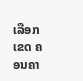ເລືອກເຂດ ຄອນຄາ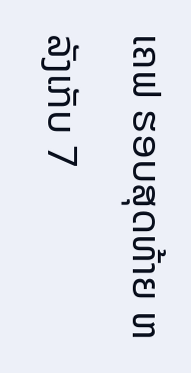ເຄຟ ຮອບສຸດທ້າຍ ຫລັງເກັບ 7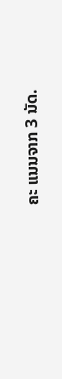ຄະ ແນນຈາກ 3 ນັດ.